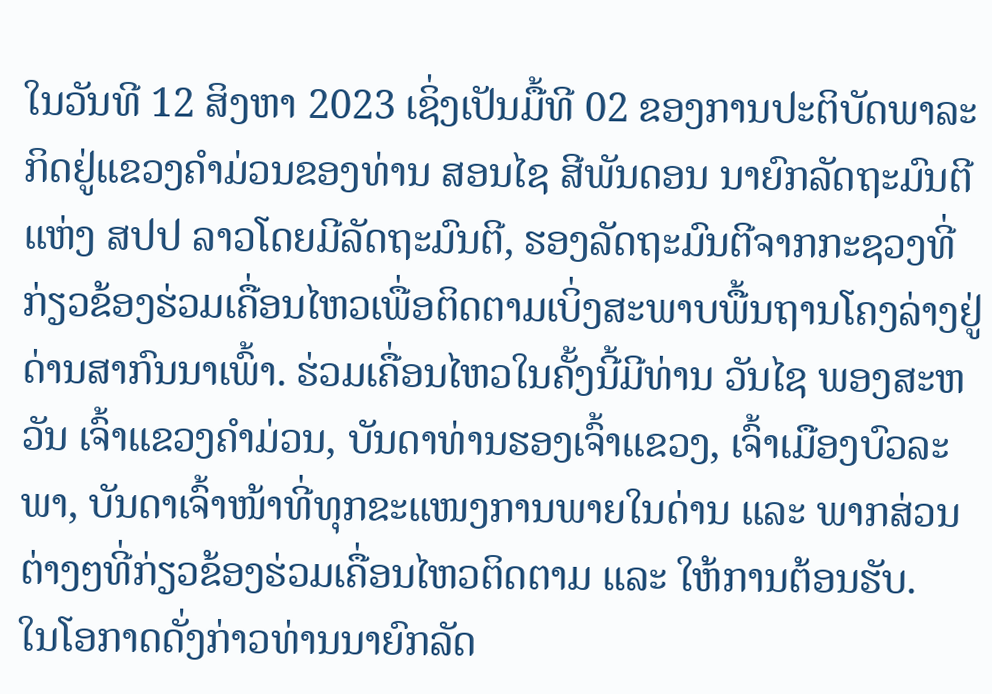ໃນວັນທີ 12 ສິງຫາ 2023 ເຊິ່ງເປັນມື້ທີ 02 ຂອງການປະຕິບັດພາລະກິດຢູ່ແຂວງຄໍາມ່ວນຂອງທ່ານ ສອນໄຊ ສີພັນດອນ ນາຍົກລັດຖະມົນຕີ ແຫ່ງ ສປປ ລາວໂດຍມີລັດຖະມົນຕີ, ຮອງລັດຖະມົນຕີຈາກກະຊວງທີ່ກ່ຽວຂ້ອງຮ່ວມເຄື່ອນໄຫວເພື່ອຕິດຕາມເບິ່ງສະພາບພື້ນຖານໂຄງລ່າງຢູ່ດ່ານສາກົນນາເພົ້າ. ຮ່ວມເຄື່ອນໄຫວໃນຄັ້ງນີ້ມີທ່ານ ວັນໄຊ ພອງສະຫວັນ ເຈົ້າແຂວງຄໍາມ່ວນ, ບັນດາທ່ານຮອງເຈົ້າແຂວງ, ເຈົ້າເມືອງບົວລະພາ, ບັນດາເຈົ້າໜ້າທີ່ທຸກຂະແໜງການພາຍໃນດ່ານ ແລະ ພາກສ່ວນຕ່າງໆທີ່ກ່ຽວຂ້ອງຮ່ວມເຄື່ອນໄຫວຕິດຕາມ ແລະ ໃຫ້ການຕ້ອນຮັບ.
ໃນໂອກາດດັ່ງກ່າວທ່ານນາຍົກລັດ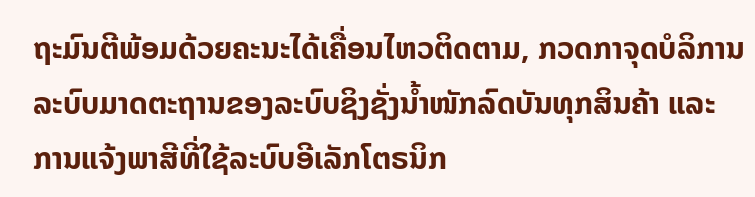ຖະມົນຕີພ້ອມດ້ວຍຄະນະໄດ້ເຄື່ອນໄຫວຕິດຕາມ, ກວດກາຈຸດບໍລິການລະບົບມາດຕະຖານຂອງລະບົບຊິງຊັ່ງນໍ້າໜັກລົດບັນທຸກສິນຄ້າ ແລະ ການແຈ້ງພາສີທີ່ໃຊ້ລະບົບອີເລັກໂຕຣນິກ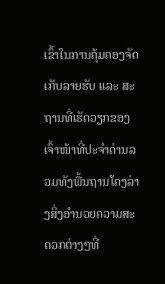ເຂົ້າໃນການຄຸ້ມຄອງຈັດເກັບລາຍຮັບ ແລະ ສະຖານທີ່ເຮັດວຽກຂອງເຈົ້າໜ້າທີ່ປະຈໍາດ່ານລວມທັງພື້ນຖານໂຄງລ່າງສິ່ງອໍານວຍຄວາມສະດວກຕ່າງໆທີ່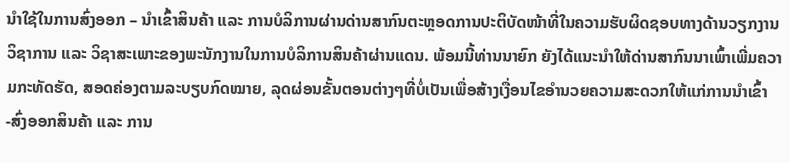ນໍາໃຊ້ໃນການສົ່ງອອກ – ນໍາເຂົ້າສິນຄ້າ ແລະ ການບໍລິການຜ່ານດ່ານສາກົນຕະຫຼອດການປະຕິບັດໜ້າທີ່ໃນຄວາມຮັບຜິດຊອບທາງດ້ານວຽກງານວິຊາການ ແລະ ວິຊາສະເພາະຂອງພະນັກງານໃນການບໍລິການສິນຄ້າຜ່ານແດນ. ພ້ອມນີ້ທ່ານນາຍົກ ຍັງໄດ້ແນະນໍາໃຫ້ດ່ານສາກົນນາເພົ້າເພີ່ມຄວາມກະທັດຮັດ, ສອດຄ່ອງຕາມລະບຽບກົດໝາຍ, ລຸດຜ່ອນຂັ້ນຕອນຕ່າງໆທີ່ບໍ່ເປັນເພື່ອສ້າງເງື່ອນໄຂອໍານວຍຄວາມສະດວກໃຫ້ແກ່ການນໍາເຂົ້າ -ສົ່ງອອກສິນຄ້າ ແລະ ການ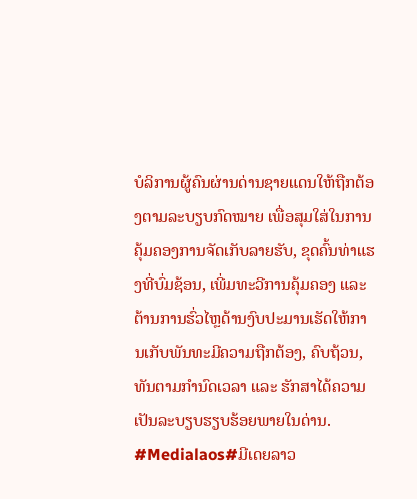ບໍລິການຜູ້ຄົນຜ່ານດ່ານຊາຍແດນໃຫ້ຖືກຕ້ອງຕາມລະບຽບກົດໝາຍ ເພື່ອສຸມໃສ່ໃນການຄຸ້ມຄອງການຈັດເກັບລາຍຮັບ, ຂຸດຄົ້ນທ່າແຮງທີ່ບົ່ມຊ້ອນ, ເພີ່ມທະວີການຄຸ້ມຄອງ ແລະ ຕ້ານການຮົ່ວໄຫຼດ້ານງົບປະມານເຮັດໃຫ້ການເກັບພັນທະມີຄວາມຖືກຕ້ອງ, ຄົບຖ້ວນ, ທັນຕາມກໍານົດເວລາ ແລະ ຮັກສາໄດ້ຄວາມເປັນລະບຽບຮຽບຮ້ອຍພາຍໃນດ່ານ.
#Medialaos#ມີເດຍລາວ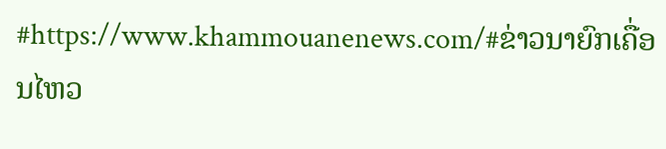#https://www.khammouanenews.com/#ຂ່າວນາຍົກເຄື່ອນໄຫວ